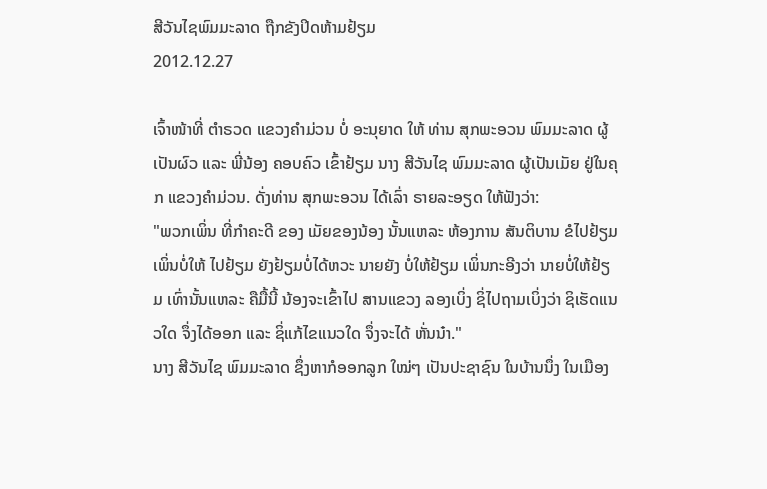ສີວັນໄຊພົມມະລາດ ຖືກຂັງປິດຫ້າມຢ້ຽມ
2012.12.27

ເຈົ້າໜ້າທີ່ ຕຳຣວດ ແຂວງຄຳມ່ວນ ບໍ່ ອະນຸຍາດ ໃຫ້ ທ່ານ ສຸກພະອວນ ພົມມະລາດ ຜູ້ເປັນຜົວ ແລະ ພີ່ນ້ອງ ຄອບຄົວ ເຂົ້າຢ້ຽມ ນາງ ສີວັນໄຊ ພົມມະລາດ ຜູ້ເປັນເມັຍ ຢູ່ໃນຄຸກ ແຂວງຄຳມ່ວນ. ດັ່ງທ່ານ ສຸກພະອວນ ໄດ້ເລົ່າ ຣາຍລະອຽດ ໃຫ້ຟັງວ່າ:
"ພວກເພິ່ນ ທີ່ກຳຄະດີ ຂອງ ເມັຍຂອງນ້ອງ ນັ້ນແຫລະ ຫ້ອງການ ສັນຕິບານ ຂໍໄປຢ້ຽມ ເພິ່ນບໍ່ໃຫ້ ໄປຢ້ຽມ ຍັງຢ້ຽມບໍ່ໄດ້ຫວະ ນາຍຍັງ ບໍ່ໃຫ້ຢ້ຽມ ເພິ່ນກະອີງວ່າ ນາຍບໍ່ໃຫ້ຢ້ຽມ ເທົ່ານັ້ນແຫລະ ຄືມື້ນີ້ ນ້ອງຈະເຂົ້າໄປ ສານແຂວງ ລອງເບິ່ງ ຊິ່ໄປຖາມເບິ່ງວ່າ ຊິເຮັດແນວໃດ ຈຶ່ງໄດ້ອອກ ແລະ ຊິ່ແກ້ໄຂແນວໃດ ຈຶ່ງຈະໄດ້ ຫັ່ນນ໋າ."
ນາງ ສີວັນໄຊ ພົມມະລາດ ຊຶ່ງຫາກໍອອກລູກ ໃໝ່ໆ ເປັນປະຊາຊົນ ໃນບ້ານນຶ່ງ ໃນເມືອງ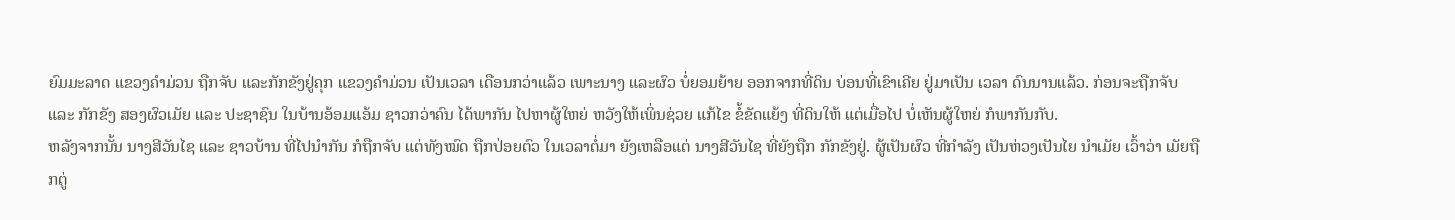ຍົມມະລາດ ແຂວງຄຳມ່ວນ ຖືກຈັບ ແລະກັກຂັງຢູ່ຄຸກ ແຂວງຄຳມ່ວນ ເປັນເວລາ ເດືອນກວ່າແລ້ວ ເພາະນາງ ແລະຜົວ ບໍ່ຍອມຍ້າຍ ອອກຈາກທີ່ດິນ ບ່ອນທີ່ເຂົາເຄີຍ ຢູ່ມາເປັນ ເວລາ ດົນນານແລ້ວ. ກ່ອນຈະຖືກຈັບ ແລະ ກັກຂັງ ສອງຜົວເມັຍ ແລະ ປະຊາຊົນ ໃນບ້ານອ້ອມແອ້ມ ຊາວກວ່າຄົນ ໄດ້ພາກັນ ໄປຫາຜູ້ໃຫຍ່ ຫວັງໃຫ້ເພິ່ນຊ່ວຍ ແກ້ໄຂ ຂໍ້ຂັດແຍ້ງ ທີ່ດິນໃຫ້ ແຕ່ເມື່ອໄປ ບໍ່ເຫັນຜູ້ໃຫຍ່ ກໍພາກັນກັບ.
ຫລັງຈາກນັ້ນ ນາງສີວັນໄຊ ແລະ ຊາວບ້ານ ທີ່ໄປນຳກັນ ກໍຖືກຈັບ ແຕ່ທັງໝົດ ຖືກປ່ອຍຕົວ ໃນເວລາຕໍ່ມາ ຍັງເຫລືອແຕ່ ນາງສີວັນໄຊ ທີ່ຍັງຖືກ ກັກຂັງຢູ່. ຜູ້ເປັນຜົວ ທີ່ກຳລັງ ເປັນຫ່ວງເປັນໄຍ ນໍາເມັຍ ເວົ້າວ່າ ເມັຍຖືກຕູ່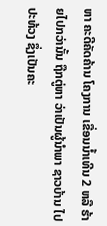ຫາ ຄະດີຄັດຄ້ານ ໂຄງການ ເຂື່ອນນ້ຳເທີນ 2 ຫລື ຮ້າຍໄປກວ່ານັ້ນ ຖືກຕູ່ຫາ ວ່າເປັນຜູ້ນຳພາ ຊາວບ້ານ ໄປປະທ້ວງ ຊຶ່ງເປັນຄະ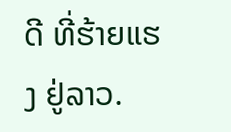ດີ ທີ່ຮ້າຍແຮງ ຢູ່ລາວ.